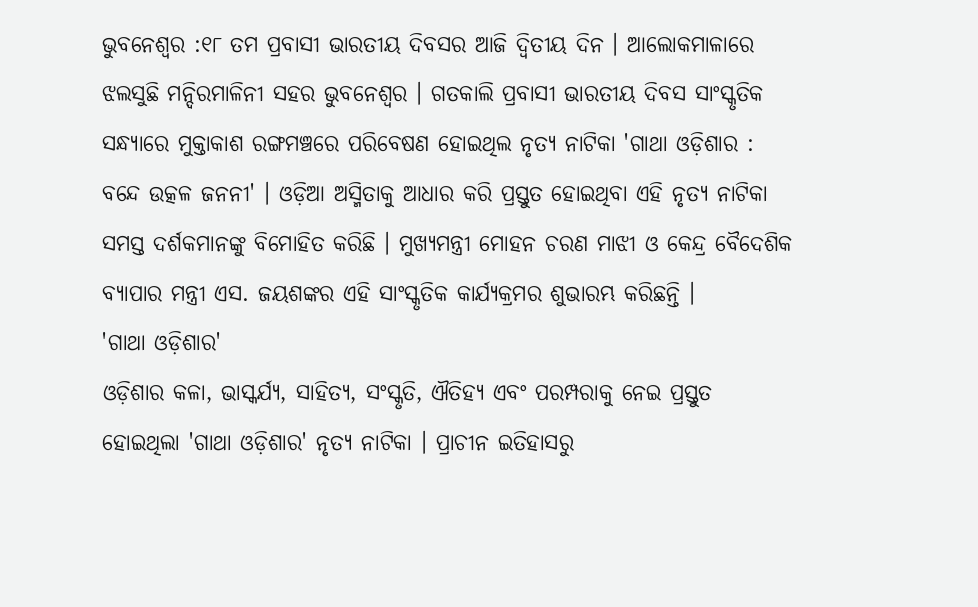ଭୁବନେଶ୍ବର :୧୮ ତମ ପ୍ରବାସୀ ଭାରତୀୟ ଦିବସର ଆଜି ଦ୍ବିତୀୟ ଦିନ । ଆଲୋକମାଳାରେ ଝଲସୁଛି ମନ୍ଦିରମାଳିନୀ ସହର ଭୁବନେଶ୍ୱର । ଗତକାଲି ପ୍ରବାସୀ ଭାରତୀୟ ଦିବସ ସାଂସ୍କୃତିକ ସନ୍ଧ୍ୟାରେ ମୁକ୍ତାକାଶ ରଙ୍ଗମଞ୍ଚରେ ପରିବେଷଣ ହୋଇଥିଲ ନୃତ୍ୟ ନାଟିକା 'ଗାଥା ଓଡ଼ିଶାର : ବନ୍ଦେ ଉତ୍କଳ ଜନନୀ' । ଓଡ଼ିଆ ଅସ୍ମିତାକୁ ଆଧାର କରି ପ୍ରସ୍ତୁତ ହୋଇଥିବା ଏହି ନୃତ୍ୟ ନାଟିକା ସମସ୍ତ ଦର୍ଶକମାନଙ୍କୁ ବିମୋହିତ କରିଛି । ମୁଖ୍ୟମନ୍ତ୍ରୀ ମୋହନ ଚରଣ ମାଝୀ ଓ କେନ୍ଦ୍ର ବୈଦେଶିକ ବ୍ୟାପାର ମନ୍ତ୍ରୀ ଏସ. ଜୟଶଙ୍କର ଏହି ସାଂସ୍କୃତିକ କାର୍ଯ୍ୟକ୍ରମର ଶୁଭାରମ୍ଭ କରିଛନ୍ତି ।
'ଗାଥା ଓଡ଼ିଶାର'
ଓଡ଼ିଶାର କଳା, ଭାସ୍କର୍ଯ୍ୟ, ସାହିତ୍ୟ, ସଂସ୍କୃତି, ଐତିହ୍ୟ ଏବଂ ପରମ୍ପରାକୁ ନେଇ ପ୍ରସ୍ତୁତ ହୋଇଥିଲା 'ଗାଥା ଓଡ଼ିଶାର' ନୃତ୍ୟ ନାଟିକା । ପ୍ରାଚୀନ ଇତିହାସରୁ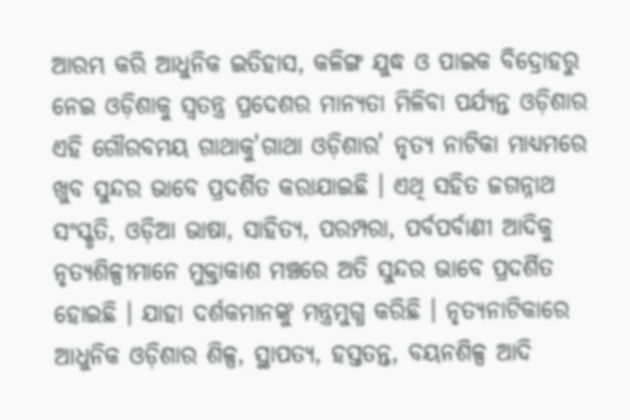ଆରମ୍ଭ କରି ଆଧୁନିକ ଇତିହାସ, କଳିଙ୍ଗ ଯୁଦ୍ଧ ଓ ପାଇକ ବିଦ୍ରୋହରୁ ନେଇ ଓଡ଼ିଶାକୁ ସ୍ୱତନ୍ତ୍ର ପ୍ରଦେଶର ମାନ୍ୟତା ମିଳିବା ପର୍ଯ୍ୟନ୍ତ ଓଡ଼ିଶାର ଏହି ଗୌରବମୟ ଗାଥାକୁ'ଗାଥା ଓଡ଼ିଶାର' ନୃତ୍ୟ ନାଟିକା ମାଧ୍ୟମରେ ଖୁବ ସୁନ୍ଦର ଭାବେ ପ୍ରଦର୍ଶିତ କରାଯାଇଛି । ଏଥି ସହିତ ଜଗନ୍ନାଥ ସଂସ୍କୃତି, ଓଡ଼ିଆ ଭାଷା, ସାହିତ୍ୟ, ପରମ୍ପରା, ପର୍ବପର୍ବାଣୀ ଆଦିକୁ ନୃତ୍ୟଶିଳ୍ପୀମାନେ ମୁକ୍ତାକାଶ ମଞ୍ଚରେ ଅତି ସୁନ୍ଦର ଭାବେ ପ୍ରଦର୍ଶିତ ହୋଇଛି । ଯାହା ଦର୍ଶକମାନଙ୍କୁ ମନ୍ତ୍ରମୁଗ୍ଧ କରିଛି । ନୃତ୍ୟନାଟିକାରେ ଆଧୁନିକ ଓଡ଼ିଶାର ଶିଳ୍ପ, ସ୍ଥାପତ୍ୟ, ହସ୍ତତନ୍ତ, ବୟନଶିଳ୍ପ ଆଦି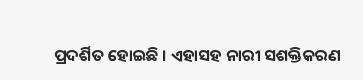ପ୍ରଦର୍ଶିତ ହୋଇଛି । ଏହାସହ ନାରୀ ସଶକ୍ତିକରଣ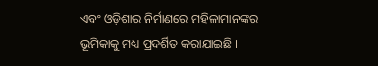ଏବଂ ଓଡ଼ିଶାର ନିର୍ମାଣରେ ମହିଳାମାନଙ୍କର ଭୂମିକାକୁ ମଧ୍ୟ ପ୍ରଦର୍ଶିତ କରାଯାଇଛି ।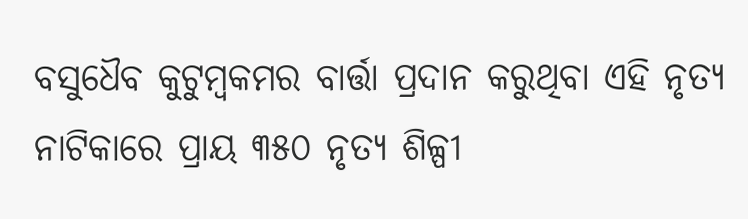ବସୁଧୈବ କୁଟୁମ୍ବକମର ବାର୍ତ୍ତା ପ୍ରଦାନ କରୁଥିବା ଏହି ନୃତ୍ୟ ନାଟିକାରେ ପ୍ରାୟ ୩୫୦ ନୃତ୍ୟ ଶିଳ୍ପୀ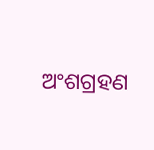ଅଂଶଗ୍ରହଣ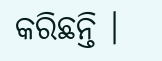କରିଛନ୍ତି ।